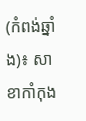(កំពង់ឆ្នាំង)៖ សាខាកាំកុង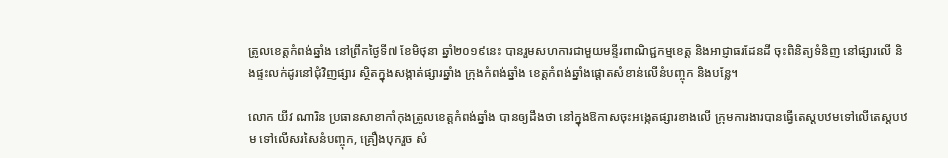ត្រូលខេត្តកំពង់ឆ្នាំង នៅព្រឹកថ្ងៃទី៧ ខែមិថុនា ឆ្នាំ២០១៩នេះ បានរួមសហការជាមួយមន្ទីរពាណិជ្ជកម្មខេត្ត និងអាជ្ញាធរដែនដី ចុះពិនិត្យទំនិញ នៅផ្សារលើ និងផ្ទះលក់ដូរនៅជុំវិញផ្សារ ស្ថិតក្នុងសង្កាត់ផ្សារឆ្នាំង ក្រុងកំពង់ឆ្នាំង ខេត្តកំពង់ឆ្នាំងផ្តោតសំខាន់លើនំបញ្ចុក និងបន្លែ។

លោក យីវ ណារិន ប្រធានសាខាកាំកុងត្រូលខេត្តកំពង់ឆ្នាំង បានឲ្យដឹងថា នៅក្នុងឱកាសចុះអង្កេតផ្សារខាងលើ ក្រុមការងារបានធ្វើតេស្តបឋមទៅលើតេស្តបឋម ទៅលើសរសៃនំបញ្ចុក, គ្រឿងបុករួច សំ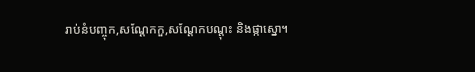រាប់នំបញ្ចុក,សណ្តែកកួ,សណ្តែកបណ្តុះ និងផ្កាស្នោ។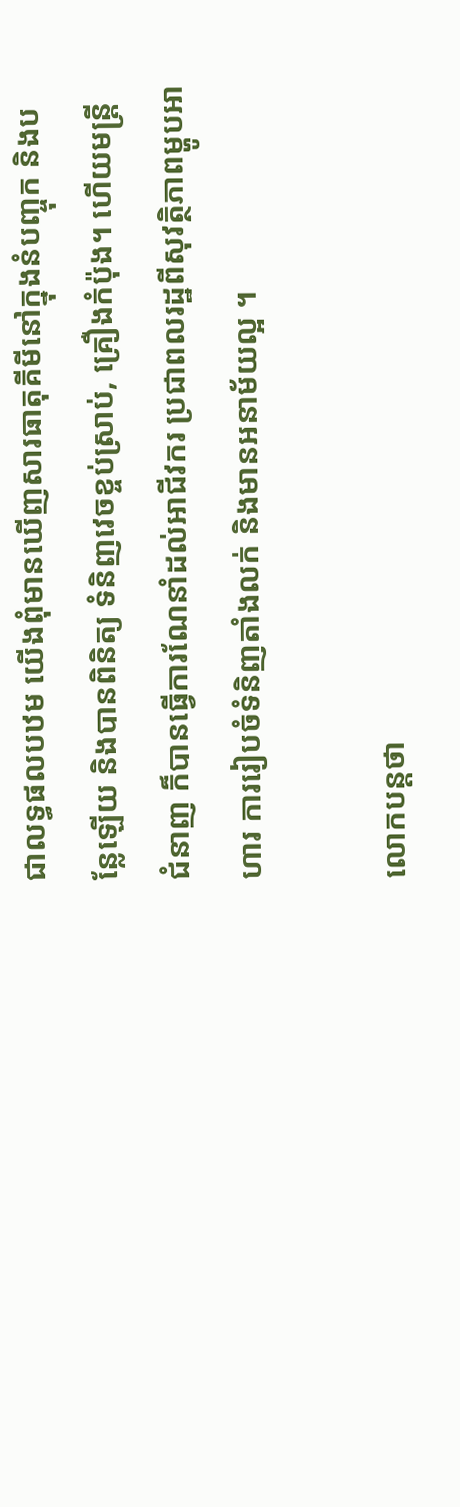ជាលទ្ធផលបឋម យើងពុំមានឃើញសារធាតុគីមីនៅក្នុងនំបញ្ចុក និងបន្លែឡើយ និងបានពិនិត្យ ទំនិញវេចខ្ចប់ស្រាប់, គ្រឿងកំប៉ុង។ ហើយមន្រ្តីជំនាញ ក៏បានធ្វើការណែនាំដល់អាជីវករ ប្រជាពលរដ្ឋពីសុវត្ថិភាពម្ហូបអាហារ ការរៀបចំទំនិញតាំងលក់ និងមានអនាម័យល្អ ។

លោកបន្តថា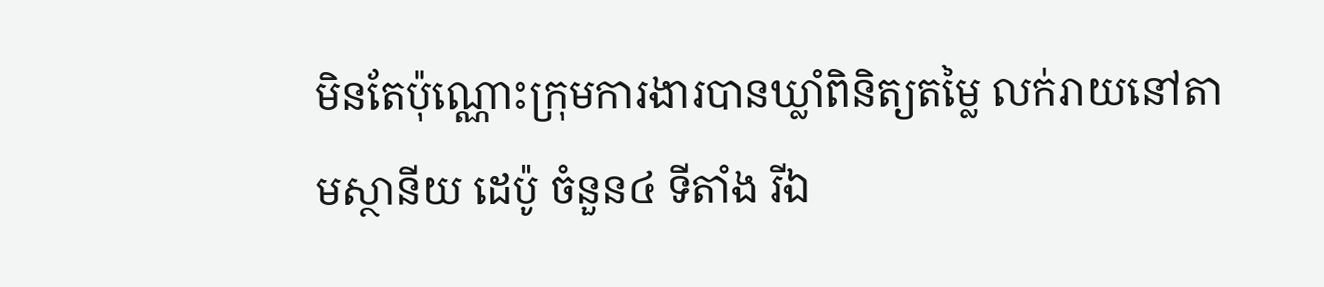មិនតែប៉ុណ្ណោះក្រុមការងារបានឃ្លាំពិនិត្យតម្លៃ លក់រាយនៅតាមស្ថានីយ ដេប៉ូ ចំនួន៤ ទីតាំង រីឯ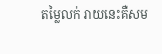តម្លៃលក់ រាយនេះគឺសម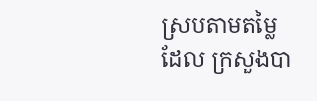ស្របតាមតម្លៃដែល ក្រសួងបា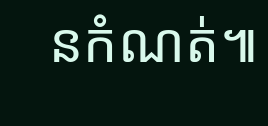នកំណត់៕